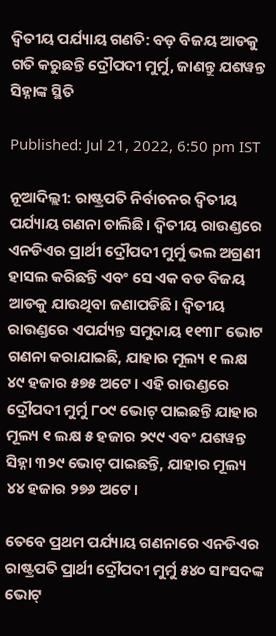ଦ୍ଵିତୀୟ ପର୍ଯ୍ୟାୟ ଗଣତି: ବଡ଼ ବିଜୟ ଆଡକୁ ଗତି କରୁଛନ୍ତି ଦ୍ରୌପଦୀ ମୁର୍ମୁ, ଜାଣନ୍ତୁ ଯଶୱନ୍ତ ସିହ୍ନାଙ୍କ ସ୍ଥିତି

Published: Jul 21, 2022, 6:50 pm IST

ନୂଆଦିଲ୍ଲୀ: ରାଷ୍ଟ୍ରପତି ନିର୍ବାଚନର ଦ୍ୱିତୀୟ ପର୍ଯ୍ୟାୟ ଗଣନା ଚାଲିଛି। ଦ୍ୱିତୀୟ ରାଉଣ୍ଡରେ ଏନଡିଏର ପ୍ରାର୍ଥୀ ଦ୍ରୌପଦୀ ମୁର୍ମୁ ଭଲ ଅଗ୍ରଣୀ ହାସଲ କରିଛନ୍ତି ଏବଂ ସେ ଏକ ବଡ ବିଜୟ ଆଡକୁ ଯାଉଥିବା ଜଣାପଡିଛି। ଦ୍ୱିତୀୟ ରାଉଣ୍ଡରେ ଏପର୍ଯ୍ୟନ୍ତ ସମୁଦାୟ ୧୧୩୮ ଭୋଟ ଗଣନା କରାଯାଇଛି, ଯାହାର ମୂଲ୍ୟ ୧ ଲକ୍ଷ ୪୯ ହଜାର ୫୭୫ ଅଟେ। ଏହି ରାଉଣ୍ଡରେ ଦ୍ରୌପଦୀ ମୁର୍ମୁ ୮୦୯ ଭୋଟ୍ ପାଇଛନ୍ତି ଯାହାର ମୂଲ୍ୟ ୧ ଲକ୍ଷ ୫ ହଜାର ୨୯୯ ଏବଂ ଯଶୱନ୍ତ ସିହ୍ନା ୩୨୯ ଭୋଟ୍ ପାଇଛନ୍ତି, ଯାହାର ମୂଲ୍ୟ ୪୪ ହଜାର ୨୭୬ ଅଟେ।

ତେବେ ପ୍ରଥମ ପର୍ଯ୍ୟାୟ ଗଣନାରେ ଏନଡିଏର ରାଷ୍ଟ୍ରପତି ପ୍ରାର୍ଥୀ ଦ୍ରୌପଦୀ ମୁର୍ମୁ ୫୪୦ ସାଂସଦଙ୍କ ଭୋଟ୍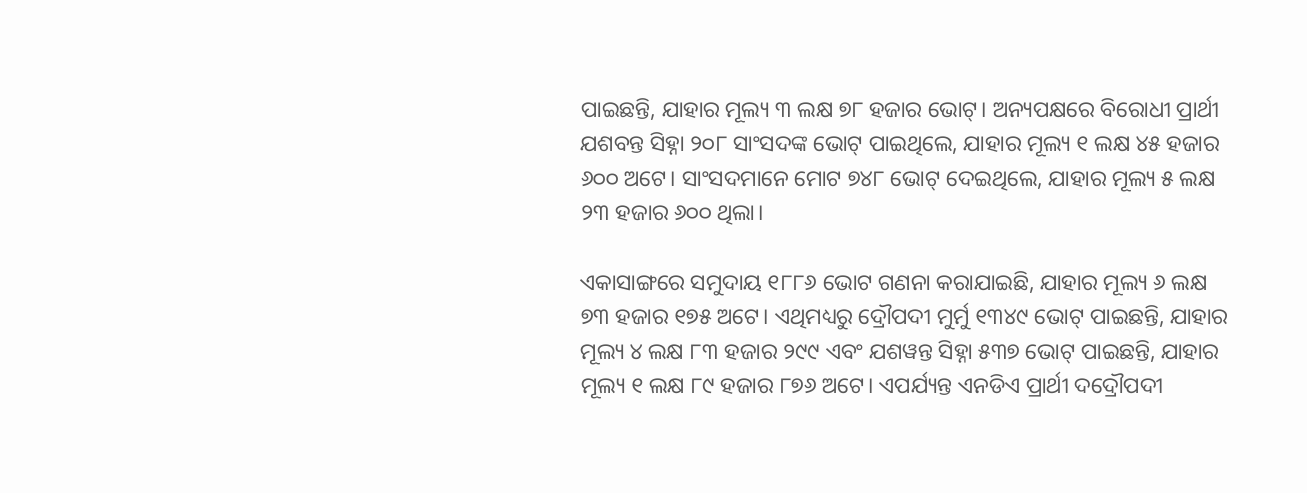ପାଇଛନ୍ତି, ଯାହାର ମୂଲ୍ୟ ୩ ଲକ୍ଷ ୭୮ ହଜାର ଭୋଟ୍। ଅନ୍ୟପକ୍ଷରେ ବିରୋଧୀ ପ୍ରାର୍ଥୀ ଯଶବନ୍ତ ସିହ୍ନା ୨୦୮ ସାଂସଦଙ୍କ ଭୋଟ୍ ପାଇଥିଲେ, ଯାହାର ମୂଲ୍ୟ ୧ ଲକ୍ଷ ୪୫ ହଜାର ୬୦୦ ଅଟେ। ସାଂସଦମାନେ ମୋଟ ୭୪୮ ଭୋଟ୍ ଦେଇଥିଲେ, ଯାହାର ମୂଲ୍ୟ ୫ ଲକ୍ଷ ୨୩ ହଜାର ୬୦୦ ଥିଲା।

ଏକାସାଙ୍ଗରେ ସମୁଦାୟ ୧୮୮୬ ଭୋଟ ଗଣନା କରାଯାଇଛି, ଯାହାର ମୂଲ୍ୟ ୬ ଲକ୍ଷ ୭୩ ହଜାର ୧୭୫ ଅଟେ। ଏଥିମଧ୍ୟରୁ ଦ୍ରୌପଦୀ ମୁର୍ମୁ ୧୩୪୯ ଭୋଟ୍ ପାଇଛନ୍ତି, ଯାହାର ମୂଲ୍ୟ ୪ ଲକ୍ଷ ୮୩ ହଜାର ୨୯୯ ଏବଂ ଯଶୱନ୍ତ ସିହ୍ନା ୫୩୭ ଭୋଟ୍ ପାଇଛନ୍ତି, ଯାହାର ମୂଲ୍ୟ ୧ ଲକ୍ଷ ୮୯ ହଜାର ୮୭୬ ଅଟେ। ଏପର୍ଯ୍ୟନ୍ତ ଏନଡିଏ ପ୍ରାର୍ଥୀ ଦଦ୍ରୌପଦୀ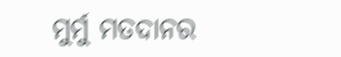ମୁର୍ମୁ ମତଦାନର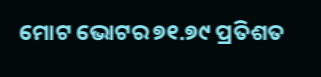ମୋଟ ଭୋଟର ୭୧.୭୯ ପ୍ରତିଶତ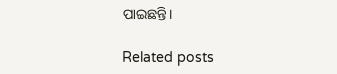ପାଇଛନ୍ତି।

Related posts